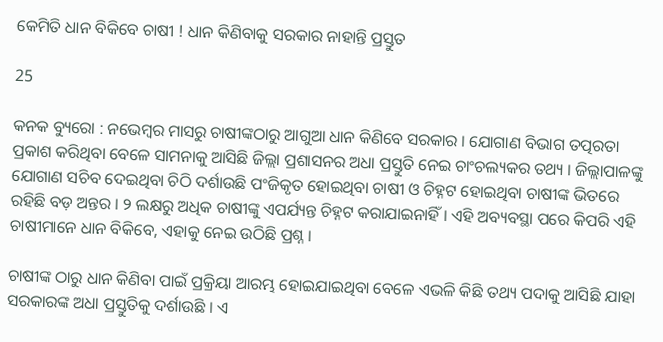କେମିତି ଧାନ ବିକିବେ ଚାଷୀ ! ଧାନ କିଣିବାକୁ ସରକାର ନାହାନ୍ତି ପ୍ରସ୍ତୁତ

25

କନକ ବ୍ୟୁରୋ : ନଭେମ୍ବର ମାସରୁ ଚାଷୀଙ୍କଠାରୁ ଆଗୁଆ ଧାନ କିଣିବେ ସରକାର । ଯୋଗାଣ ବିଭାଗ ତତ୍ପରତା ପ୍ରକାଶ କରିଥିବା ବେଳେ ସାମନାକୁ ଆସିଛି ଜିଲ୍ଲା ପ୍ରଶାସନର ଅଧା ପ୍ରସ୍ତୁତି ନେଇ ଚାଂଚଲ୍ୟକର ତଥ୍ୟ । ଜିଲ୍ଲାପାଳଙ୍କୁ ଯୋଗାଣ ସଚିବ ଦେଇଥିବା ଚିଠି ଦର୍ଶାଉଛି ପଂଜିକୃତ ହୋଇଥିବା ଚାଷୀ ଓ ଚିହ୍ନଟ ହୋଇଥିବା ଚାଷୀଙ୍କ ଭିତରେ ରହିଛି ବଡ଼ ଅନ୍ତର । ୨ ଲକ୍ଷରୁ ଅଧିକ ଚାଷୀଙ୍କୁ ଏପର୍ଯ୍ୟନ୍ତ ଚିହ୍ନଟ କରାଯାଇନାହିଁ । ଏହି ଅବ୍ୟବସ୍ଥା ପରେ କିପରି ଏହି ଚାଷୀମାନେ ଧାନ ବିକିବେ, ଏହାକୁ ନେଇ ଉଠିଛି ପ୍ରଶ୍ନ ।

ଚାଷୀଙ୍କ ଠାରୁ ଧାନ କିଣିବା ପାଇଁ ପ୍ରକ୍ରିୟା ଆରମ୍ଭ ହୋଇଯାଇଥିବା ବେଳେ ଏଭଳି କିଛି ତଥ୍ୟ ପଦାକୁ ଆସିଛି ଯାହା ସରକାରଙ୍କ ଅଧା ପ୍ରସ୍ତୁତିକୁ ଦର୍ଶାଉଛି । ଏ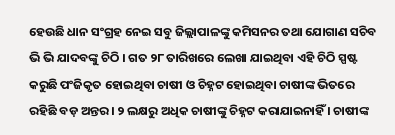ହେଉଛି ଧାନ ସଂଗ୍ରହ ନେଇ ସବୁ ଜିଲ୍ଲାପାଳଙ୍କୁ କମିସନର ତଥା ଯୋଗାଣ ସଚିବ ଭି ଭି ଯାଦବଙ୍କୁ ଚିଠି । ଗତ ୨୮ ତାରିଖରେ ଲେଖା ଯାଇଥିବା ଏହି ଚିଠି ସ୍ପଷ୍ଟ କରୁଛି ପଂଜିକୃତ ହୋଇଥିବା ଚାଷୀ ଓ ଚିହ୍ନଟ ହୋଇଥିବା ଚାଷୀଙ୍କ ଭିତରେ ରହିଛି ବଡ଼ ଅନ୍ତର । ୨ ଲକ୍ଷରୁ ଅଧିକ ଚାଷୀଙ୍କୁ ଚିହ୍ନଟ କରାଯାଇନାହିଁ । ଚାଷୀଙ୍କ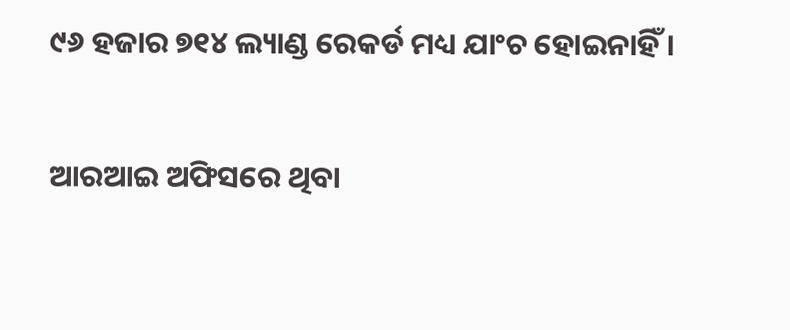୯୬ ହଜାର ୭୧୪ ଲ୍ୟାଣ୍ଡ ରେକର୍ଡ ମଧ୍ୟ ଯାଂଚ ହୋଇନାହିଁ ।

ଆରଆଇ ଅଫିସରେ ଥିବା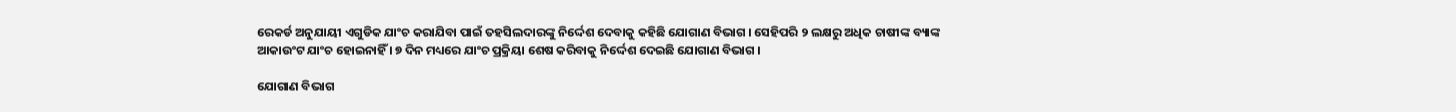ରେକର୍ଡ ଅନୁଯାୟୀ ଏଗୁଡିକ ଯାଂଚ କରାଯିବା ପାଇଁ ତହସିଲଦାରଙ୍କୁ ନିର୍ଦ୍ଦେଶ ଦେବାକୁ କହିଛି ଯୋଗାଣ ବିଭାଗ । ସେହିପରି ୨ ଲକ୍ଷରୁ ଅଧିକ ଚାଷୀଙ୍କ ବ୍ୟାଙ୍କ ଆକାଉଂଟ ଯାଂଚ ହୋଇନାହିଁ । ୭ ଦିନ ମଧ୍ୟରେ ଯାଂଚ ପ୍ରକ୍ରିୟା ଶେଷ କରିବାକୁ ନିର୍ଦ୍ଦେଶ ଦେଇଛି ଯୋଗାଣ ବିଭାଗ ।

ଯୋଗାଣ ବିଭାଗ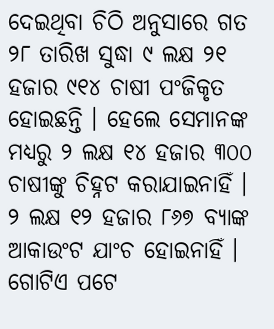ଦେଇଥିବା ଚିଠି ଅନୁସାରେ ଗତ ୨୮ ତାରିଖ ସୁଦ୍ଧା ୯ ଲକ୍ଷ ୨୧ ହଜାର ୯୧୪ ଚାଷୀ ପଂଜିକୃତ ହୋଇଛନ୍ତି । ହେଲେ ସେମାନଙ୍କ ମଧ୍ୟରୁ ୨ ଲକ୍ଷ ୧୪ ହଜାର ୩୦୦ ଚାଷୀଙ୍କୁ ଚିହ୍ନଟ କରାଯାଇନାହିଁ । ୨ ଲକ୍ଷ ୧୨ ହଜାର ୮୬୭ ବ୍ୟାଙ୍କ ଆକାଉଂଟ ଯାଂଚ ହୋଇନାହିଁ । ଗୋଟିଏ ପଟେ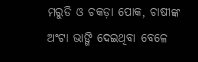ମରୁଡି ଓ ଚକଡ଼ା ପୋକ, ଚାଷୀଙ୍କ ଅଂଟା ଭାଙ୍ଗି ଦେଇଥିବା ବେଳେ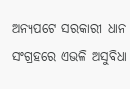ଅନ୍ୟପଟେ ସରକାରୀ ଧାନ ସଂଗ୍ରହରେ ଏଭଳି ଅସୁବିଧା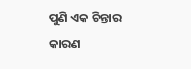ପୁଣି ଏକ ଚିନ୍ତାର କାରଣ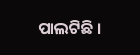ପାଲଟିଛି ।